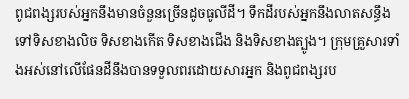ពូជពង្សរបស់អ្នកនឹងមានចំនួនច្រើនដូចធូលីដី។ ទឹកដីរបស់អ្នកនឹងលាតសន្ធឹងទៅទិសខាងលិច ទិសខាងកើត ទិសខាងជើង និងទិសខាងត្បូង។ ក្រុមគ្រួសារទាំងអស់នៅលើផែនដីនឹងបានទទួលពរដោយសារអ្នក និងពូជពង្សរប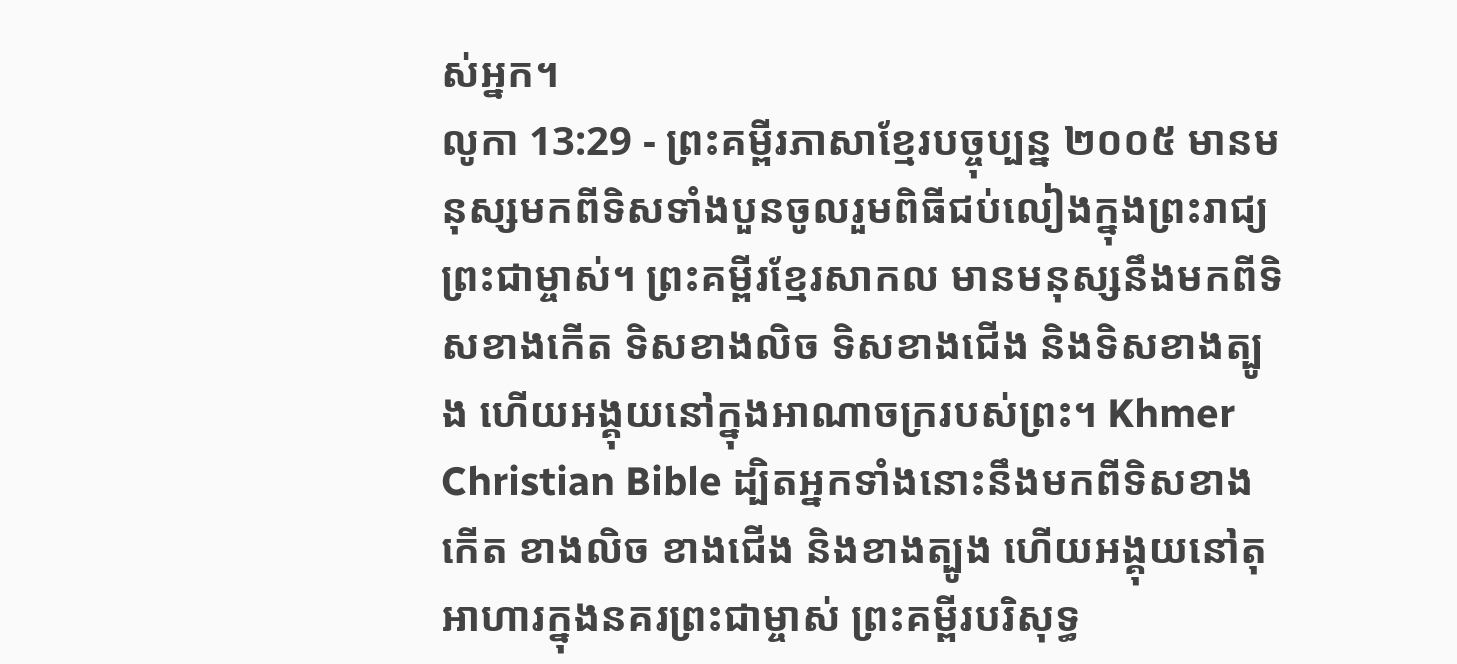ស់អ្នក។
លូកា 13:29 - ព្រះគម្ពីរភាសាខ្មែរបច្ចុប្បន្ន ២០០៥ មានមនុស្សមកពីទិសទាំងបួនចូលរួមពិធីជប់លៀងក្នុងព្រះរាជ្យព្រះជាម្ចាស់។ ព្រះគម្ពីរខ្មែរសាកល មានមនុស្សនឹងមកពីទិសខាងកើត ទិសខាងលិច ទិសខាងជើង និងទិសខាងត្បូង ហើយអង្គុយនៅក្នុងអាណាចក្ររបស់ព្រះ។ Khmer Christian Bible ដ្បិតអ្នកទាំងនោះនឹងមកពីទិសខាងកើត ខាងលិច ខាងជើង និងខាងត្បូង ហើយអង្គុយនៅតុអាហារក្នុងនគរព្រះជាម្ចាស់ ព្រះគម្ពីរបរិសុទ្ធ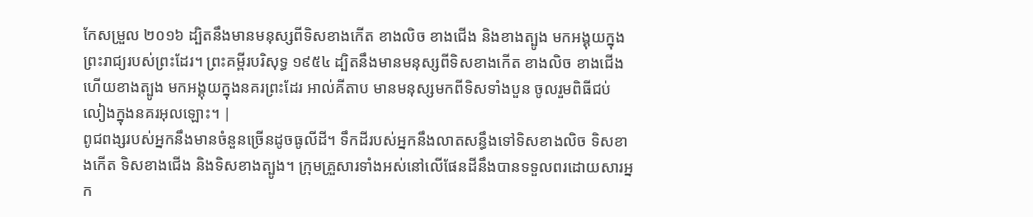កែសម្រួល ២០១៦ ដ្បិតនឹងមានមនុស្សពីទិសខាងកើត ខាងលិច ខាងជើង និងខាងត្បូង មកអង្គុយក្នុងព្រះរាជ្យរបស់ព្រះដែរ។ ព្រះគម្ពីរបរិសុទ្ធ ១៩៥៤ ដ្បិតនឹងមានមនុស្សពីទិសខាងកើត ខាងលិច ខាងជើង ហើយខាងត្បូង មកអង្គុយក្នុងនគរព្រះដែរ អាល់គីតាប មានមនុស្សមកពីទិសទាំងបួន ចូលរួមពិធីជប់លៀងក្នុងនគរអុលឡោះ។ |
ពូជពង្សរបស់អ្នកនឹងមានចំនួនច្រើនដូចធូលីដី។ ទឹកដីរបស់អ្នកនឹងលាតសន្ធឹងទៅទិសខាងលិច ទិសខាងកើត ទិសខាងជើង និងទិសខាងត្បូង។ ក្រុមគ្រួសារទាំងអស់នៅលើផែនដីនឹងបានទទួលពរដោយសារអ្នក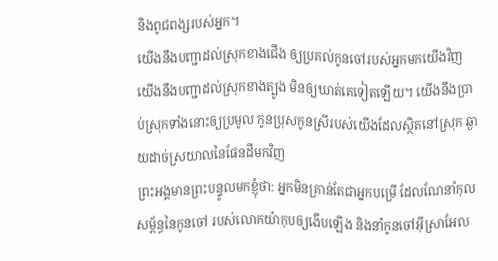និងពូជពង្សរបស់អ្នក។
យើងនឹងបញ្ជាដល់ស្រុកខាងជើង ឲ្យប្រគល់កូនចៅរបស់អ្នកមកយើងវិញ យើងនឹងបញ្ជាដល់ស្រុកខាងត្បូង មិនឲ្យឃាត់គេទៀតឡើយ។ យើងនឹងប្រាប់ស្រុកទាំងនោះឲ្យប្រមូល កូនប្រុសកូនស្រីរបស់យើងដែលស្ថិតនៅស្រុក ឆ្ងាយដាច់ស្រយាលនៃផែនដីមកវិញ
ព្រះអង្គមានព្រះបន្ទូលមកខ្ញុំថា: អ្នកមិនគ្រាន់តែជាអ្នកបម្រើ ដែលណែនាំកុលសម្ព័ន្ធនៃកូនចៅ របស់លោកយ៉ាកុបឲ្យងើបឡើង និងនាំកូនចៅអ៊ីស្រាអែល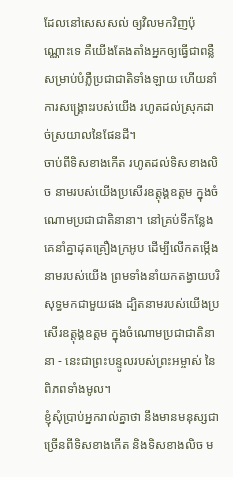ដែលនៅសេសសល់ ឲ្យវិលមកវិញប៉ុណ្ណោះទេ គឺយើងតែងតាំងអ្នកឲ្យធ្វើជាពន្លឺ សម្រាប់បំភ្លឺប្រជាជាតិទាំងឡាយ ហើយនាំការសង្គ្រោះរបស់យើង រហូតដល់ស្រុកដាច់ស្រយាលនៃផែនដី។
ចាប់ពីទិសខាងកើត រហូតដល់ទិសខាងលិច នាមរបស់យើងប្រសើរឧត្ដុង្គឧត្ដម ក្នុងចំណោមប្រជាជាតិនានា។ នៅគ្រប់ទីកន្លែង គេនាំគ្នាដុតគ្រឿងក្រអូប ដើម្បីលើកតម្កើងនាមរបស់យើង ព្រមទាំងនាំយកតង្វាយបរិសុទ្ធមកជាមួយផង ដ្បិតនាមរបស់យើងប្រសើរឧត្ដុង្គឧត្ដម ក្នុងចំណោមប្រជាជាតិនានា - នេះជាព្រះបន្ទូលរបស់ព្រះអម្ចាស់ នៃពិភពទាំងមូល។
ខ្ញុំសុំប្រាប់អ្នករាល់គ្នាថា នឹងមានមនុស្សជាច្រើនពីទិសខាងកើត និងទិសខាងលិច ម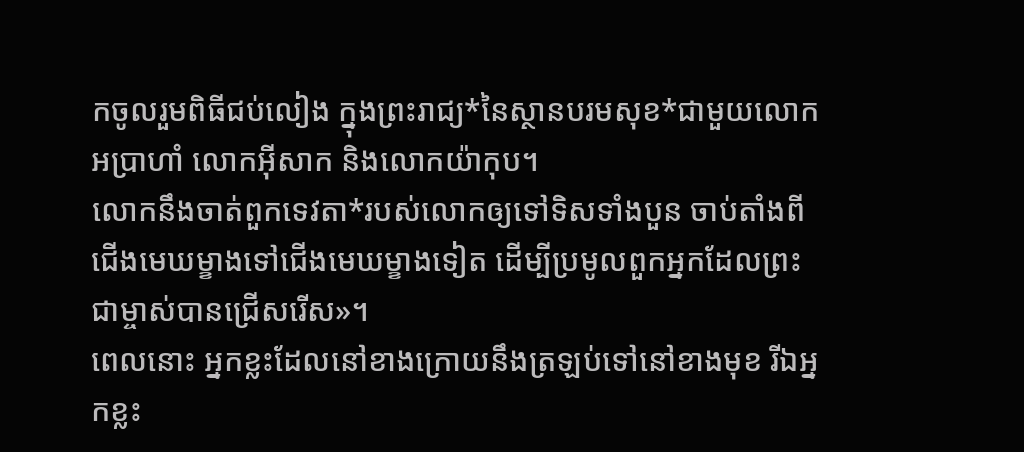កចូលរួមពិធីជប់លៀង ក្នុងព្រះរាជ្យ*នៃស្ថានបរមសុខ*ជាមួយលោកអប្រាហាំ លោកអ៊ីសាក និងលោកយ៉ាកុប។
លោកនឹងចាត់ពួកទេវតា*របស់លោកឲ្យទៅទិសទាំងបួន ចាប់តាំងពីជើងមេឃម្ខាងទៅជើងមេឃម្ខាងទៀត ដើម្បីប្រមូលពួកអ្នកដែលព្រះជាម្ចាស់បានជ្រើសរើស»។
ពេលនោះ អ្នកខ្លះដែលនៅខាងក្រោយនឹងត្រឡប់ទៅនៅខាងមុខ រីឯអ្នកខ្លះ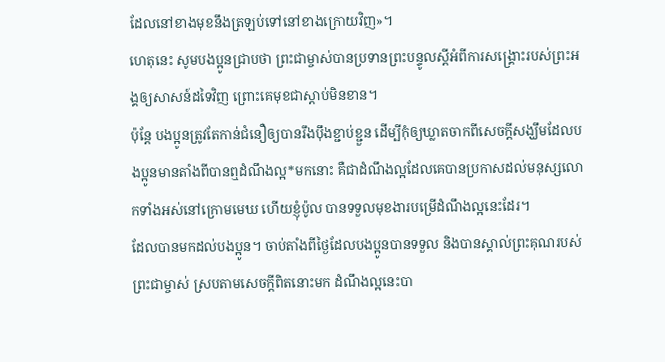ដែលនៅខាងមុខនឹងត្រឡប់ទៅនៅខាងក្រោយវិញ»។
ហេតុនេះ សូមបងប្អូនជ្រាបថា ព្រះជាម្ចាស់បានប្រទានព្រះបន្ទូលស្ដីអំពីការសង្គ្រោះរបស់ព្រះអង្គឲ្យសាសន៍ដទៃវិញ ព្រោះគេមុខជាស្ដាប់មិនខាន។
ប៉ុន្តែ បងប្អូនត្រូវតែកាន់ជំនឿឲ្យបានរឹងប៉ឹងខ្ជាប់ខ្ជួន ដើម្បីកុំឲ្យឃ្លាតចាកពីសេចក្ដីសង្ឃឹមដែលបងប្អូនមានតាំងពីបានឮដំណឹងល្អ*មកនោះ គឺជាដំណឹងល្អដែលគេបានប្រកាសដល់មនុស្សលោកទាំងអស់នៅក្រោមមេឃ ហើយខ្ញុំប៉ូល បានទទួលមុខងារបម្រើដំណឹងល្អនេះដែរ។
ដែលបានមកដល់បងប្អូន។ ចាប់តាំងពីថ្ងៃដែលបងប្អូនបានទទួល និងបានស្គាល់ព្រះគុណរបស់ព្រះជាម្ចាស់ ស្របតាមសេចក្ដីពិតនោះមក ដំណឹងល្អនេះបា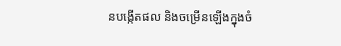នបង្កើតផល និងចម្រើនឡើងក្នុងចំ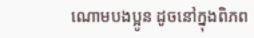ណោមបងប្អូន ដូចនៅក្នុងពិភព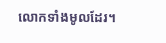លោកទាំងមូលដែរ។